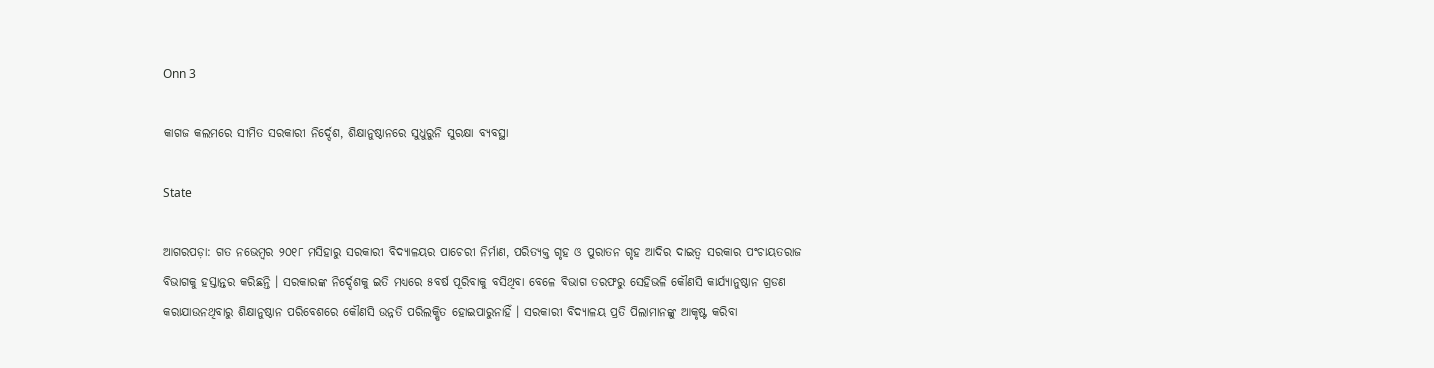Onn 3

କାଗଜ କଲମରେ ସୀମିତ ସରକାରୀ ନିର୍ଦ୍ଦେଶ, ଶିକ୍ଷାନୁଷ୍ଠାନରେ ସୁଧୁରୁନି ସୁରକ୍ଷା ବ୍ୟବସ୍ଥା

State

ଆଗରପଡ଼ା: ଗତ ନଭେମ୍ବର ୨୦୧୮ ମସିହାରୁ ସରକାରୀ ବିଦ୍ୟାଳୟର ପାଚେରୀ ନିର୍ମାଣ, ପରିତ୍ୟକ୍ତ ଗୃହ ଓ ପୁରାତନ ଗୃହ ଆଦିର ଦାଇତ୍ୱ ସରକାର ପଂଚାୟତରାଜ ବିଭାଗକୁ ହସ୍ତାନ୍ତର କରିଛନ୍ତି । ସରକାରଙ୍କ ନିର୍ଦ୍ଦେଶକୁ ଇତି ମଧ୍ୟରେ ୫ବର୍ଷ ପୂରିବାକୁ ବସିଥିବା ବେଳେ ବିଭାଗ ତରଫରୁ ସେହିଭଳି କୌଣସି କାର୍ଯ୍ୟାନୁଷ୍ଠାନ ଗ୍ରଡଣ କରାଯାଉନଥିବାରୁ ଶିକ୍ଷାନୁଷ୍ଠାନ ପରିବେଶରେ କୌଣସି ଉନ୍ନତି ପରିଲକ୍ଷିତ ହୋଇପାରୁନାହିଁ । ସରକାରୀ ବିଦ୍ୟାଳୟ ପ୍ରତି ପିଲାମାନଙ୍କୁ ଆକୃଷ୍ଟ କରିବା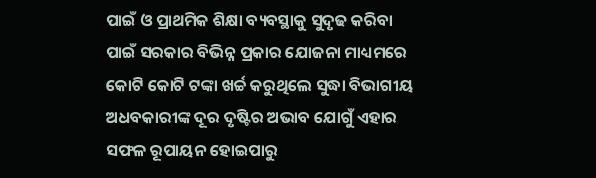ପାଇଁ ଓ ପ୍ରାଥମିକ ଶିକ୍ଷା ବ୍ୟବସ୍ଥାକୁ ସୁଦୃଢ କରିବା ପାଇଁ ସରକାର ବିଭିନ୍ନ ପ୍ରକାର ଯୋଜନା ମାଧ୍ୟମରେ କୋଟି କୋଟି ଟଙ୍କା ଖର୍ଚ୍ଚ କରୁଥିଲେ ସୁଦ୍ଧା ବିଭାଗୀୟ ଅଧବକାରୀଙ୍କ ଦୂର ଦୃଷ୍ଟିର ଅଭାବ ଯୋଗୁଁ ଏହାର ସଫଳ ରୂପାୟନ ହୋଇପାରୁ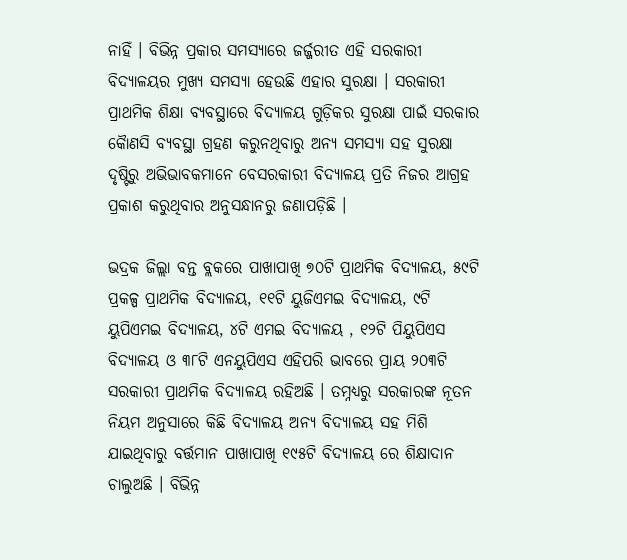ନାହିଁ । ବିଭିନ୍ନ ପ୍ରକାର ସମସ୍ୟାରେ ଜର୍ଜ୍ଜରୀତ ଏହି ସରକାରୀ ବିଦ୍ୟାଳୟର ମୁଖ୍ୟ ସମସ୍ୟା ହେଉଛି ଏହାର ସୁରକ୍ଷା । ସରକାରୀ ପ୍ରାଥମିକ ଶିକ୍ଷା ବ୍ୟବସ୍ଥାରେ ବିଦ୍ୟାଳୟ ଗୁଡ଼ିକର ସୁରକ୍ଷା ପାଇଁ ସରକାର କୈାଣସି ବ୍ୟବସ୍ଥା ଗ୍ରହଣ କରୁନଥିବାରୁ ଅନ୍ୟ ସମସ୍ୟା ସହ ସୁରକ୍ଷା ଦୃଷ୍ଟିରୁ ଅଭିଭାବକମାନେ ବେସରକାରୀ ବିଦ୍ୟାଳୟ ପ୍ରତି ନିଜର ଆଗ୍ରହ ପ୍ରକାଶ କରୁଥିବାର ଅନୁସନ୍ଧାନରୁ ଜଣାପଡ଼ିଛି ।

ଭଦ୍ରକ ଜିଲ୍ଲା ବନ୍ତ ବ୍ଲକରେ ପାଖାପାଖି ୭୦ଟି ପ୍ରାଥମିକ ବିଦ୍ୟାଳୟ, ୫୯ଟି ପ୍ରକଳ୍ପ ପ୍ରାଥମିକ ବିଦ୍ୟାଳୟ, ୧୧ଟି ୟୁଜିଏମଇ ବିଦ୍ୟାଳୟ, ୯ଟି ୟୁପିଏମଇ ବିଦ୍ୟାଳୟ, ୪ଟି ଏମଇ ବିଦ୍ୟାଳୟ , ୧୨ଟି ପିୟୁପିଏସ ବିଦ୍ୟାଳୟ ଓ ୩୮ଟି ଏନୟୁପିଏସ ଏହିପରି ଭାବରେ ପ୍ରାୟ ୨୦୩ଟି ସରକାରୀ ପ୍ରାଥମିକ ବିଦ୍ୟାଳୟ ରହିଅଛି । ତମ୍ନଧ୍ୟରୁ ସରକାରଙ୍କ ନୂତନ ନିୟମ ଅନୁସାରେ କିଛି ବିଦ୍ୟାଳୟ ଅନ୍ୟ ବିଦ୍ୟାଳୟ ସହ ମିଶି ଯାଇଥିବାରୁ ବର୍ତ୍ତମାନ ପାଖାପାଖି ୧୯୫ଟି ବିଦ୍ୟାଳୟ ରେ ଶିକ୍ଷାଦାନ ଚାଲୁଅଛି । ବିଭିନ୍ନ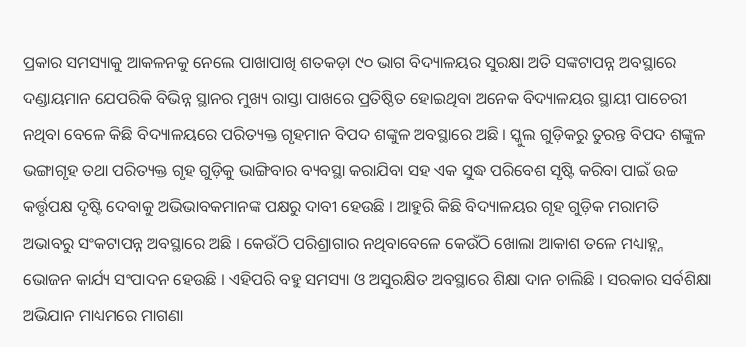ପ୍ରକାର ସମସ୍ୟାକୁ ଆକଳନକୁ ନେଲେ ପାଖାପାଖି ଶତକଡ଼ା ୯୦ ଭାଗ ବିଦ୍ୟାଳୟର ସୁରକ୍ଷା ଅତି ସଙ୍କଟାପନ୍ନ ଅବସ୍ଥାରେ ଦଣ୍ଡାୟମାନ ଯେପରିକି ବିଭିନ୍ନ ସ୍ଥାନର ମୁଖ୍ୟ ରାସ୍ତା ପାଖରେ ପ୍ରତିଷ୍ଠିତ ହୋଇଥିବା ଅନେକ ବିଦ୍ୟାଳୟର ସ୍ଥାୟୀ ପାଚେରୀ ନଥିବା ବେଳେ କିଛି ବିଦ୍ୟାଳୟରେ ପରିତ୍ୟକ୍ତ ଗୃହମାନ ବିପଦ ଶଙ୍କୁଳ ଅବସ୍ଥାରେ ଅଛି । ସ୍କୁଲ ଗୁଡ଼ିକରୁ ତୁରନ୍ତ ବିପଦ ଶଙ୍କୁଳ ଭଙ୍ଗାଗୃହ ତଥା ପରିତ୍ୟକ୍ତ ଗୃହ ଗୁଡ଼ିକୁ ଭାଙ୍ଗିବାର ବ୍ୟବସ୍ଥା କରାଯିବା ସହ ଏକ ସୁଦ୍ଧ ପରିବେଶ ସୃଷ୍ଟି କରିବା ପାଇଁ ଉଚ୍ଚ କର୍ତ୍ତୃପକ୍ଷ ଦୃଷ୍ଟି ଦେବାକୁ ଅଭିଭାବକମାନଙ୍କ ପକ୍ଷରୁ ଦାବୀ ହେଉଛି । ଆହୁରି କିଛି ବିଦ୍ୟାଳୟର ଗୃହ ଗୁଡ଼ିକ ମରାମତି ଅଭାବରୁ ସଂକଟାପନ୍ନ ଅବସ୍ଥାରେ ଅଛି । କେଉଁଠି ପରିଶ୍ରାଗାର ନଥିବାବେଳେ କେଉଁଠି ଖୋଲା ଆକାଶ ତଳେ ମଧ୍ୟାହ୍ନ୍ନ ଭୋଜନ କାର୍ଯ୍ୟ ସଂପାଦନ ହେଉଛି । ଏହିପରି ବହୁ ସମସ୍ୟା ଓ ଅସୁରକ୍ଷିତ ଅବସ୍ଥାରେ ଶିକ୍ଷା ଦାନ ଚାଲିଛି । ସରକାର ସର୍ବଶିକ୍ଷା ଅଭିଯାନ ମାଧ୍ୟମରେ ମାଗଣା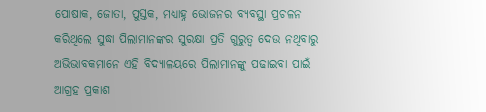ପୋଷାକ, ଜୋତା, ପୁସ୍ତକ, ମଧ୍ୟାହ୍ନ ଭୋଜନର ବ୍ୟବସ୍ଥା ପ୍ରଚଳନ କରିଥିଲେ ସୁଦ୍ଧା ପିଲାମାନଙ୍କର ସୁରକ୍ଷା ପ୍ରତି ଗୁରୁତ୍ୱ ଦେଉ ନଥିବାରୁ ଅଭିଭାବକମାନେ ଏହି ବିଦ୍ୟାଳୟରେ ପିଲାମାନଙ୍କୁ ପଢାଇବା ପାଇଁ ଆଗ୍ରହ ପ୍ରକାଶ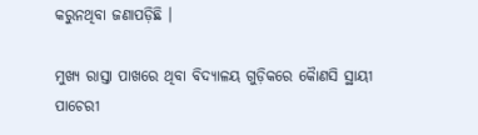କରୁନଥିବା ଜଣାପଡ଼ିଛି ।

ମୁଖ୍ୟ ରାସ୍ତା ପାଖରେ ଥିବା ବିଦ୍ୟାଳୟ ଗୁଡ଼ିକରେ କୈାଣସି ସ୍ଥାୟୀ ପାଚେରୀ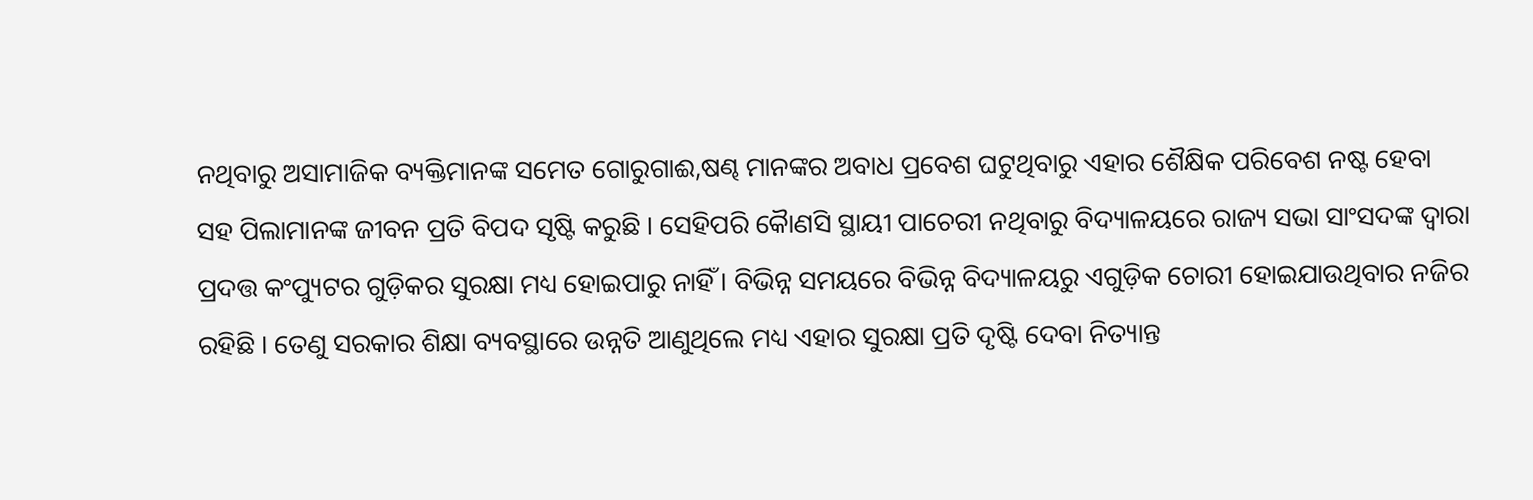ନଥିବାରୁ ଅସାମାଜିକ ବ୍ୟକ୍ତିମାନଙ୍କ ସମେତ ଗୋରୁଗାଈ,ଷଣ୍ଢ ମାନଙ୍କର ଅବାଧ ପ୍ରବେଶ ଘଟୁଥିବାରୁ ଏହାର ଶୈକ୍ଷିକ ପରିବେଶ ନଷ୍ଟ ହେବା ସହ ପିଲାମାନଙ୍କ ଜୀବନ ପ୍ରତି ବିପଦ ସୃଷ୍ଟି କରୁଛି । ସେହିପରି କୈାଣସି ସ୍ଥାୟୀ ପାଚେରୀ ନଥିବାରୁ ବିଦ୍ୟାଳୟରେ ରାଜ୍ୟ ସଭା ସାଂସଦଙ୍କ ଦ୍ୱାରା ପ୍ରଦତ୍ତ କଂପ୍ୟୁଟର ଗୁଡ଼ିକର ସୁରକ୍ଷା ମଧ୍ୟ ହୋଇପାରୁ ନାହିଁ । ବିଭିନ୍ନ ସମୟରେ ବିଭିନ୍ନ ବିଦ୍ୟାଳୟରୁ ଏଗୁଡ଼ିକ ଚୋରୀ ହୋଇଯାଉଥିବାର ନଜିର ରହିଛି । ତେଣୁ ସରକାର ଶିକ୍ଷା ବ୍ୟବସ୍ଥାରେ ଉନ୍ନତି ଆଣୁଥିଲେ ମଧ୍ୟ ଏହାର ସୁରକ୍ଷା ପ୍ରତି ଦୃଷ୍ଟି ଦେବା ନିତ୍ୟାନ୍ତ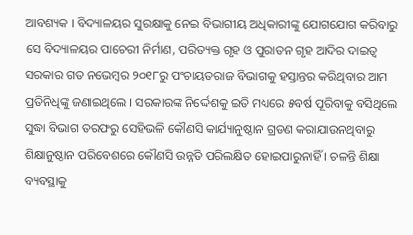ଆବଶ୍ୟକ । ବିଦ୍ୟାଳୟର ସୁରକ୍ଷାକୁ ନେଇ ବିଭାଗୀୟ ଅଧିକାରୀଙ୍କୁ ଯୋଗଯୋଗ କରିବାରୁ ସେ ବିଦ୍ୟାଳୟର ପାଚେରୀ ନିର୍ମାଣ, ପରିତ୍ୟକ୍ତ ଗୃହ ଓ ପୁରାତନ ଗୃହ ଆଦିର ଦାଇତ୍ୱ ସରକାର ଗତ ନଭେମ୍ବର ୨୦୧୮ରୁ ପଂଚାୟତରାଜ ବିଭାଗକୁ ହସ୍ତାନ୍ତର କରିଥିବାର ଆମ ପ୍ରତିନିଧିଙ୍କୁ ଜଣାଇଥିଲେ । ସରକାରଙ୍କ ନିର୍ଦ୍ଦେଶକୁ ଇତି ମଧ୍ୟରେ ୫ବର୍ଷ ପୂରିବାକୁ ବସିଥିଲେ ସୁଦ୍ଧା ବିଭାଗ ତରଫରୁ ସେହିଭଳି କୌଣସି କାର୍ଯ୍ୟାନୁଷ୍ଠାନ ଗ୍ରଡଣ କରାଯାଉନଥିବାରୁ ଶିକ୍ଷାନୁଷ୍ଠାନ ପରିବେଶରେ କୌଣସି ଉନ୍ନତି ପରିଲକ୍ଷିତ ହୋଇପାରୁନାହିଁ । ଚଳନ୍ତି ଶିକ୍ଷା ବ୍ୟବସ୍ଥାକୁ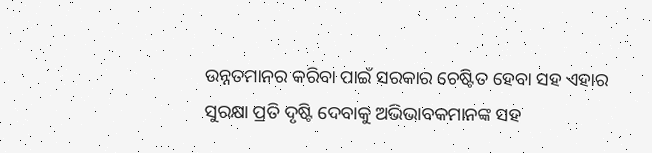ଉନ୍ନତମାନର କରିବା ପାଇଁ ସରକାର ଚେଷ୍ଟିତ ହେବା ସହ ଏହାର ସୁରକ୍ଷା ପ୍ରତି ଦୃଷ୍ଟି ଦେବାକୁ ଅଭିଭାବକମାନଙ୍କ ସହ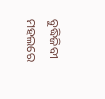ବୁଦ୍ଧିଜିବୀ ମହଲରେ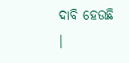ଦାବି ହେଉଛି ।